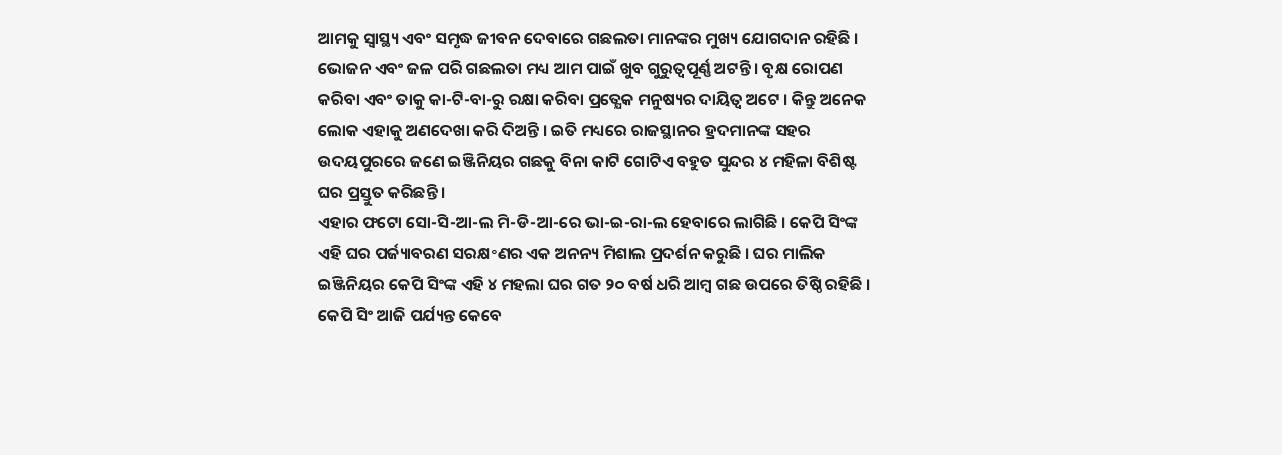ଆମକୁ ସ୍ୱାସ୍ଥ୍ୟ ଏବଂ ସମୃଦ୍ଧ ଜୀବନ ଦେବାରେ ଗଛଲତା ମାନଙ୍କର ମୁଖ୍ୟ ଯୋଗଦାନ ରହିଛି । ଭୋଜନ ଏବଂ ଜଳ ପରି ଗଛଲତା ମଧ୍ୟ ଆମ ପାଇଁ ଖୁବ ଗୁରୁତ୍ୱପୂର୍ଣ୍ଣ ଅଟନ୍ତି । ବୃକ୍ଷ ରୋପଣ କରିବା ଏବଂ ତାକୁ କା-ଟି-ବା-ରୁ ରକ୍ଷା କରିବା ପ୍ରତ୍ଯେକ ମନୁଷ୍ୟର ଦାୟିତ୍ଵ ଅଟେ । କିନ୍ତୁ ଅନେକ ଲୋକ ଏହାକୁ ଅଣଦେଖା କରି ଦିଅନ୍ତି । ଇତି ମଧ୍ୟରେ ରାଜସ୍ଥାନର ହ୍ରଦମାନଙ୍କ ସହର ଉଦୟପୁରରେ ଜଣେ ଇଞ୍ଜିନିୟର ଗଛକୁ ବିନା କାଟି ଗୋଟିଏ ବହୁତ ସୁନ୍ଦର ୪ ମହିଳା ବିଶିଷ୍ଟ ଘର ପ୍ରସ୍ତୁତ କରିଛନ୍ତି ।
ଏହାର ଫଟୋ ସୋ-ସି-ଆ-ଲ ମି-ଡି-ଆ-ରେ ଭା-ଇ-ରା-ଲ ହେବାରେ ଲାଗିଛି । କେପି ସିଂଙ୍କ ଏହି ଘର ପର୍ଜ୍ୟାବରଣ ସରକ୍ଷ॰ଣର ଏକ ଅନନ୍ୟ ମିଶାଲ ପ୍ରଦର୍ଶନ କରୁଛି । ଘର ମାଲିକ ଇଞ୍ଜିନିୟର କେପି ସିଂଙ୍କ ଏହି ୪ ମହଲା ଘର ଗତ ୨୦ ବର୍ଷ ଧରି ଆମ୍ବ ଗଛ ଉପରେ ତିଷ୍ଠି ରହିଛି । କେପି ସିଂ ଆଜି ପର୍ଯ୍ୟନ୍ତ କେବେ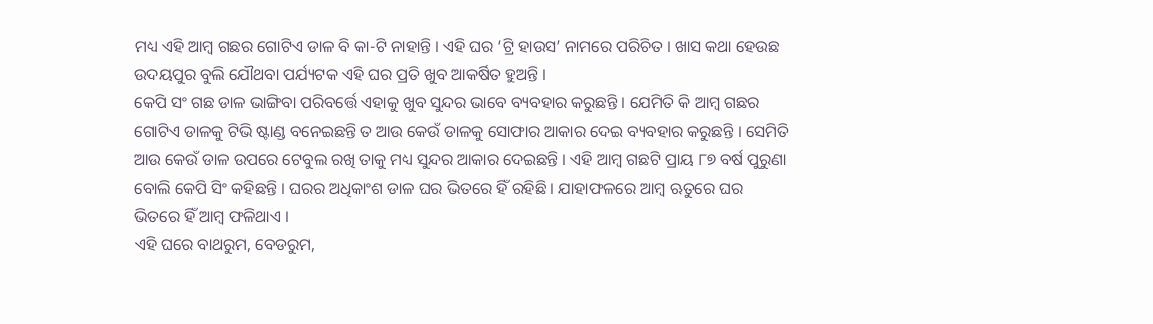ମଧ୍ୟ ଏହି ଆମ୍ବ ଗଛର ଗୋଟିଏ ଡାଳ ବି କା-ଟି ନାହାନ୍ତି । ଏହି ଘର ‘ଟ୍ରି ହାଉସ’ ନାମରେ ପରିଚିତ । ଖାସ କଥା ହେଉଛ ଉଦୟପୁର ବୁଲି ଯୌଥବା ପର୍ଯ୍ୟଟକ ଏହି ଘର ପ୍ରତି ଖୁବ ଆକର୍ଷିତ ହୁଅନ୍ତି ।
କେପି ସଂ ଗଛ ଡାଳ ଭାଙ୍ଗିବା ପରିବର୍ତ୍ତେ ଏହାକୁ ଖୁବ ସୁନ୍ଦର ଭାବେ ବ୍ୟବହାର କରୁଛନ୍ତି । ଯେମିତି କି ଆମ୍ବ ଗଛର ଗୋଟିଏ ଡାଳକୁ ଟିଭି ଷ୍ଟାଣ୍ଡ ବନେଇଛନ୍ତି ତ ଆଉ କେଉଁ ଡାଳକୁ ସୋଫାର ଆକାର ଦେଇ ବ୍ୟବହାର କରୁଛନ୍ତି । ସେମିତି ଆଉ କେଉଁ ଡାଳ ଉପରେ ଟେବୁଲ ରଖି ତାକୁ ମଧ୍ୟ ସୁନ୍ଦର ଆକାର ଦେଇଛନ୍ତି । ଏହି ଆମ୍ବ ଗଛଟି ପ୍ରାୟ ୮୭ ବର୍ଷ ପୁରୁଣା ବୋଲି କେପି ସିଂ କହିଛନ୍ତି । ଘରର ଅଧିକାଂଶ ଡାଳ ଘର ଭିତରେ ହିଁ ରହିଛି । ଯାହାଫଳରେ ଆମ୍ବ ଋତୁରେ ଘର ଭିତରେ ହିଁ ଆମ୍ବ ଫଳିଥାଏ ।
ଏହି ଘରେ ବାଥରୁମ, ବେଡରୁମ,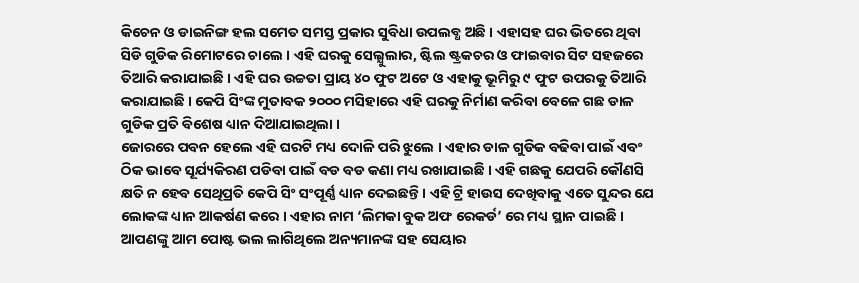କିଚେନ ଓ ଡାଇନିଙ୍ଗ ହଲ ସମେତ ସମସ୍ତ ପ୍ରକାର ସୁବିଧା ଉପଲବ୍ଧ ଅଛି । ଏହାସହ ଘର ଭିତରେ ଥିବା ସିଡି ଗୁଡିକ ରିମୋଟରେ ଚାଲେ । ଏହି ଘରକୁ ସେଲ୍ଯୁଲାର, ଷ୍ଟିଲ ଷ୍ଟ୍ରକଚର ଓ ଫାଇବାର ସିଟ ସହଜରେ ତିଆରି କରାଯାଇଛି । ଏହି ଘର ଉଚ୍ଚତା ପ୍ରାୟ ୪୦ ଫୁଟ ଅଟେ ଓ ଏହାକୁ ଭୂମିରୁ ୯ ଫୁଟ ଉପରକୁ ତିଆରି କରାଯାଇଛି । କେପି ସିଂଙ୍କ ମୁତାବକ ୨୦୦୦ ମସିହାରେ ଏହି ଘରକୁ ନିର୍ମାଣ କରିବା ବେଳେ ଗଛ ଡାଳ ଗୁଡିକ ପ୍ରତି ବିଶେଷ ଧ୍ୟାନ ଦିଆଯାଇଥିଲା ।
ଜୋରରେ ପବନ ହେଲେ ଏହି ଘରଟି ମଧ୍ୟ ଦୋଳି ପରି ଝୁଲେ । ଏହାର ଡାଳ ଗୁଡିକ ବଢିବା ପାଇଁ ଏବଂ ଠିକ ଭାବେ ସୂର୍ଯ୍ୟକିରଣ ପଡିବା ପାଇଁ ବଡ ବଡ କଣା ମଧ୍ୟ ରଖାଯାଇଛି । ଏହି ଗଛକୁ ଯେପରି କୌଣସି କ୍ଷତି ନ ହେବ ସେଥିପ୍ରତି କେପି ସିଂ ସଂପୂର୍ଣ୍ଣ ଧ୍ୟାନ ଦେଇଛନ୍ତି । ଏହି ଟ୍ରି ହାଉସ ଦେଖିବାକୁ ଏତେ ସୁନ୍ଦର ଯେ ଲୋକଙ୍କ ଧ୍ୟାନ ଆକର୍ଷଣ କରେ । ଏହାର ନାମ ‘ଲିମକା ବୁକ ଅଫ ରେକର୍ଡ’ ରେ ମଧ୍ୟ ସ୍ଥାନ ପାଇଛି ।
ଆପଣଙ୍କୁ ଆମ ପୋଷ୍ଟ ଭଲ ଲାଗିଥିଲେ ଅନ୍ୟମାନଙ୍କ ସହ ସେୟାର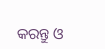କରନ୍ତୁ ଓ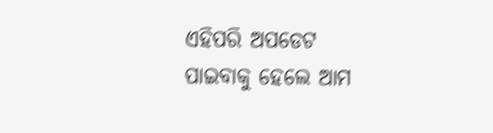ଏହିପରି ଅପଡେଟ ପାଇବାକୁ ହେଲେ ଆମ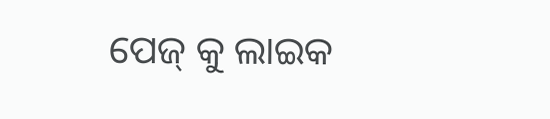ପେଜ୍ କୁ ଲାଇକ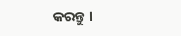କରନ୍ତୁ ।